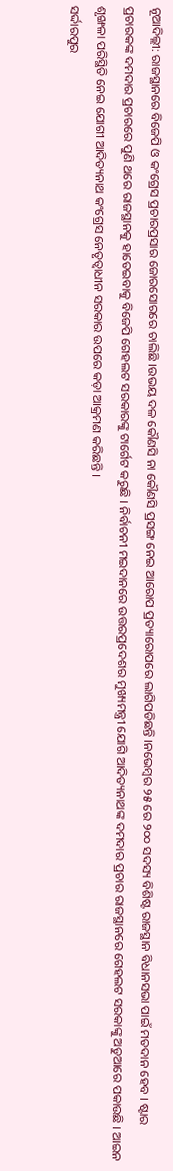ନୂଆଦିଲ୍ଲୀ: ରାଜସ୍ଥାନରେ ବିଜେପି ଓ କଂଗ୍ରେସ ପ୍ରଚାରପ୍ରସାର ଜୋରସୋରରେ ଚାଲିଛି ।ଉଭୟ ଦଳ କୌଣସି ନା କୌଣସି ପ୍ରସଙ୍ଗ ନେଇ ଆରୋପ ପ୍ରତ୍ୟାରୋପରେ ଲାଗିପଡିଛନ୍ତି ।ନଭେମ୍ବର ୨୫ ରେ ୨୦୦ ସଦସ୍ୟ ବିଶିଷ୍ଟ ରାଜସ୍ଥାନ ବିଧାନସଭା ପାଇଁ ମତଦାନ ହେବ । ଷ୍ଟାର ପ୍ରଚାରକଙ୍କ ଦମଦାର ପ୍ରଚାରରେ ପୁଣି ଥରେ ରାଜସ୍ଥାନକୁ ହାତେଇବାକୁ ବିଜେପି ଗେହଲଟ ସରକାରଙ୍କୁ ଟାର୍ଗେଟ କରୁଛି । ନିର୍ବାଚନୀ ମଇଦାନରେ ଉତ୍ତରପ୍ରଦେଶର ମୁଖ୍ୟମନ୍ତ୍ରୀ ଯୋଗି ଆଦିତ୍ୟନାଥଙ୍କ ଦମଦାର ପ୍ରଚାର ରାଜସ୍ଥାନରେ ଗେହଲଟ ସରକାଙ୍କୁ ଅଡୁଆରେ ପକାଉଛି । ଆଇନ ଶୃଙ୍ଖଳା ପରିସ୍ଥିତି ନେଇ ଯୋଗୀ ଆଦିତ୍ୟନାଥ କଂଗ୍ରେସ ନେତୃତ୍ୱାଧୀନ ସରକାର ଉପରେ କଡ଼ା ଆକ୍ରମଣ କରିଛନ୍ତି ।
ସର୍ଦ୍ଦାରପୁର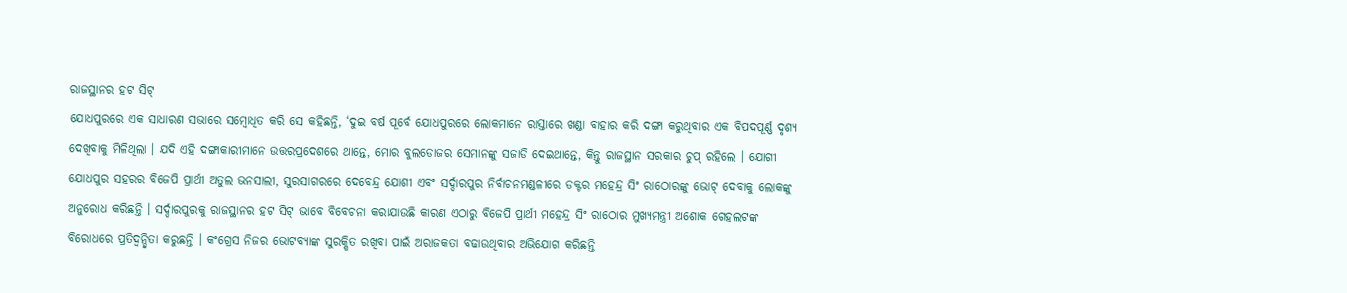ରାଜସ୍ଥାନର ହଟ ସିଟ୍
ଯୋଧପୁରରେ ଏକ ସାଧାରଣ ସଭାରେ ସମ୍ବୋଧିତ କରି ସେ କହିଛନ୍ତି, ‘ଦୁଇ ବର୍ଷ ପୂର୍ବେ ଯୋଧପୁରରେ ଲୋକମାନେ ରାସ୍ତାରେ ଖଣ୍ଡା ବାହାର କରି ଦଙ୍ଗା କରୁଥିବାର ଏକ ବିପଦପୂର୍ଣ୍ଣ ଦୃଶ୍ୟ ଦେଖିବାକୁ ମିଳିଥିଲା । ଯଦି ଏହି ଦଙ୍ଗାକାରୀମାନେ ଉତ୍ତରପ୍ରଦେଶରେ ଥାନ୍ତେ, ମୋର ବୁଲଡୋଜର ସେମାନଙ୍କୁ ସଜାଡି ଦେଇଥାନ୍ତେ, କିନ୍ତୁ ରାଜସ୍ଥାନ ସରକାର ଚୁପ୍ ରହିଲେ । ଯୋଗୀ ଯୋଧପୁର ସହରର ବିଜେପି ପ୍ରାର୍ଥୀ ଅତୁଲ ଭନସାଲୀ, ସୁରସାଗରରେ ଦେବେନ୍ଦ୍ର ଯୋଶୀ ଏବଂ ସର୍ଦ୍ଦାରପୁର ନିର୍ବାଚନମଣ୍ଡଳୀରେ ଡକ୍ଟର ମହେନ୍ଦ୍ର ସିଂ ରାଠୋରଙ୍କୁ ଭୋଟ୍ ଦେବାକୁ ଲୋକଙ୍କୁ ଅନୁରୋଧ କରିଛନ୍ତି । ସର୍ଦ୍ଦାରପୁରକୁ ରାଜସ୍ଥାନର ହଟ ସିଟ୍ ଭାବେ ବିବେଚନା କରାଯାଉଛି କାରଣ ଏଠାରୁ ବିଜେପି ପ୍ରାର୍ଥୀ ମହେନ୍ଦ୍ର ସିଂ ରାଠୋର ମୁଖ୍ୟମନ୍ତ୍ରୀ ଅଶୋକ ଗେହଲଟଙ୍କ ବିରୋଧରେ ପ୍ରତିଦ୍ୱନ୍ଦ୍ୱିତା କରୁଛନ୍ତି । କଂଗ୍ରେସ ନିଜର ଭୋଟବ୍ୟାଙ୍କ ସୁରକ୍ଷିତ ରଖିବା ପାଇଁ ଅରାଜକତା ବଢାଉଥିବାର ଅଭିଯୋଗ କରିଛନ୍ତି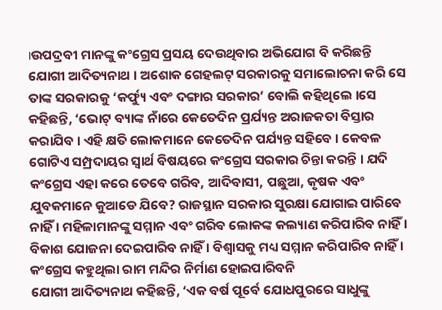।ଉପଦ୍ରବୀ ମାନଙ୍କୁ କଂଗ୍ରେସ ପ୍ରସୟ ଦେଉଥିବାର ଅଭିଯୋଗ ବି କରିଛନ୍ତି ଯୋଗୀ ଆଦିତ୍ୟନାଥ । ଅଶୋକ ଗେହଲଟ୍ ସରକାରକୁ ସମାଲୋଚନା କରି ସେ ତାଙ୍କ ସରକାରକୁ ‘କର୍ଫ୍ୟୁ ଏବଂ ଦଙ୍ଗାର ସରକାର’ ବୋଲି କହିଥିଲେ ।ସେ କହିଛନ୍ତି, ‘ଭୋଟ୍ ବ୍ୟାଙ୍କ ନାଁରେ କେତେଦିନ ପ୍ରର୍ଯ୍ୟନ୍ତ ଅରାଜକତା ବିସ୍ତାର କରାଯିବ । ଏହି କ୍ଷତି ଲୋକମାନେ କେତେଦିନ ପର୍ଯ୍ୟନ୍ତ ସହିବେ । କେବଳ ଗୋଟିଏ ସମ୍ପ୍ରଦାୟର ସ୍ୱାର୍ଥ ବିଷୟରେ କଂଗ୍ରେସ ସରକାର ଚିନ୍ତା କରନ୍ତି । ଯଦି କଂଗ୍ରେସ ଏହା କରେ ତେବେ ଗରିବ, ଆଦିବାସୀ, ପଛୁଆ, କୃଷକ ଏବଂ ଯୁବକମାନେ କୁଆଡେ ଯିବେ? ରାଜସ୍ଥାନ ସରକାର ସୁରକ୍ଷା ଯୋଗାଇ ପାରିବେ ନାହିଁ । ମହିଳାମାନଙ୍କୁ ସମ୍ମାନ ଏବଂ ଗରିବ ଲୋକଙ୍କ କଲ୍ୟାଣ କରିପାରିବ ନାହିଁ । ବିକାଶ ଯୋଜନା ଦେଇପାରିବ ନାହିଁ । ବିଶ୍ୱାସକୁ ମଧ୍ୟ ସମ୍ମାନ କରିପାରିବ ନାହିଁ ।
କଂଗ୍ରେସ କହୁଥିଲା ରାମ ମନ୍ଦିର ନିର୍ମାଣ ହୋଇପାରିବନି
ଯୋଗୀ ଆଦିତ୍ୟନାଥ କହିଛନ୍ତି, ‘ଏକ ବର୍ଷ ପୂର୍ବେ ଯୋଧପୁରରେ ସାଧୁଙ୍କୁ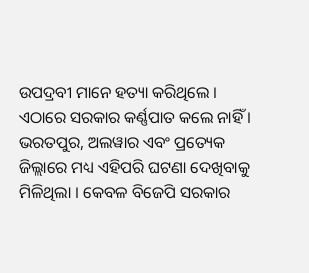ଉପଦ୍ରବୀ ମାନେ ହତ୍ୟା କରିଥିଲେ । ଏଠାରେ ସରକାର କର୍ଣ୍ଣପାତ କଲେ ନାହିଁ । ଭରତପୁର, ଅଲୱାର ଏବଂ ପ୍ରତ୍ୟେକ ଜିଲ୍ଲାରେ ମଧ୍ୟ ଏହିପରି ଘଟଣା ଦେଖିବାକୁ ମିଳିଥିଲା । କେବଳ ବିଜେପି ସରକାର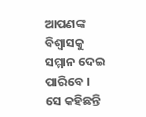ଆପଣଙ୍କ ବିଶ୍ୱାସକୁ ସମ୍ମାନ ଦେଇ ପାରିବେ । ସେ କହିଛନ୍ତି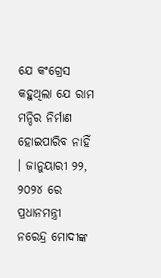ଯେ କଂଗ୍ରେସ କହୁଥିଲା ଯେ ରାମ ମନ୍ଦିର ନିର୍ମାଣ ହୋଇପାରିବ ନାହିଁ । ଜାନୁୟାରୀ ୨୨, ୨୦୨୪ ରେ ପ୍ରଧାନମନ୍ତ୍ରୀ ନରେନ୍ଦ୍ର ମୋଦୀଙ୍କ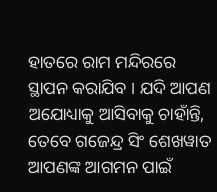ହାତରେ ରାମ ମନ୍ଦିରରେ ସ୍ଥାପନ କରାଯିବ । ଯଦି ଆପଣ ଅଯୋଧ୍ୟାକୁ ଆସିବାକୁ ଚାହାଁନ୍ତି, ତେବେ ଗଜେନ୍ଦ୍ର ସିଂ ଶେଖୱାତ ଆପଣଙ୍କ ଆଗମନ ପାଇଁ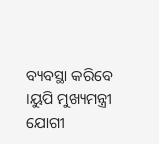ବ୍ୟବସ୍ଥା କରିବେ ।ୟୁପି ମୁଖ୍ୟମନ୍ତ୍ରୀ ଯୋଗୀ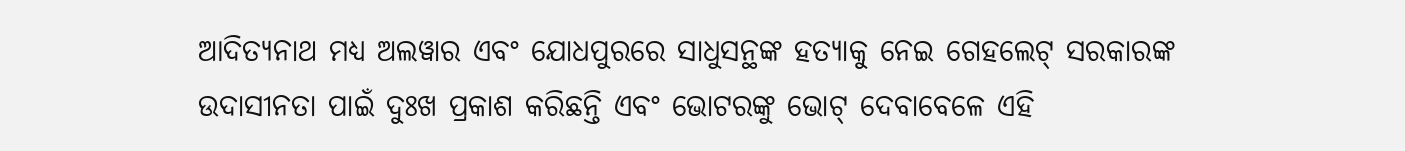ଆଦିତ୍ୟନାଥ ମଧ୍ୟ ଅଲୱାର ଏବଂ ଯୋଧପୁରରେ ସାଧୁସନ୍ଥଙ୍କ ହତ୍ୟାକୁ ନେଇ ଗେହଲେଟ୍ ସରକାରଙ୍କ ଉଦାସୀନତା ପାଇଁ ଦୁଃଖ ପ୍ରକାଶ କରିଛନ୍ତି ଏବଂ ଭୋଟରଙ୍କୁ ଭୋଟ୍ ଦେବାବେଳେ ଏହି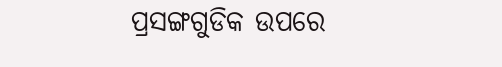ପ୍ରସଙ୍ଗଗୁଡିକ ଉପରେ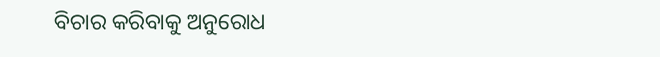ବିଚାର କରିବାକୁ ଅନୁରୋଧ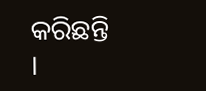କରିଛନ୍ତି ।